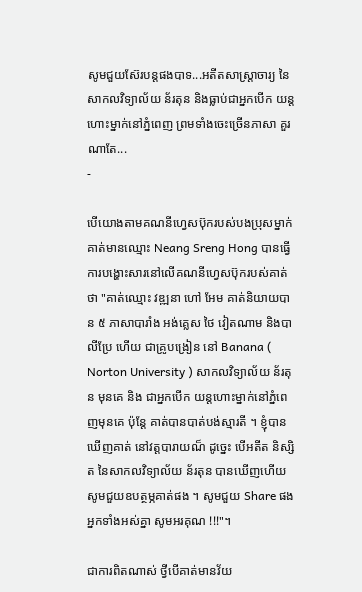សូមជួយស៊ែរបន្តផងបាទ...អតីតសាស្រ្តាចារ្យ នៃសាកលវិទ្យាល័យ ន័រតុន និងធ្លាប់ជាអ្នកបើក យន្តហោះម្នាក់នៅភ្នំពេញ ព្រមទាំងចេះច្រើនភាសា គួរណាតែ...
-

បើយោងតាមគណនីហ្វេសប៊ុករបស់បងប្រុសម្នាក់គាត់មានឈ្មោះ Neang Sreng Hong បានធ្វើការបង្ហោះសារនៅលើគណនីហ្វេសប៊ុករបស់គាត់ថា "គាត់ឈ្មោះ វឌ្ឍនា ហៅ អែម គាត់និយាយបាន ៥ ភាសាបារាំង អង់គ្លេស ថៃ វៀតណាម និងបាលីប្រែ ហើយ ជាគ្រូបង្រៀន នៅ Banana ( Norton University ) សាកលវិទ្យាល័យ ន័រតុន មុនគេ និង ជាអ្នកបើក យន្តហោះម្នាក់នៅភ្នំពេញមុនគេ ប៉ុន្តែ គាត់បានបាត់បង់ស្មារតី ។ ខ្ញុំបានឃើញគាត់ នៅវត្តបារាយណ៏ ដូច្នេះ បើអតីត និស្សិត នៃសាកលវិទ្យាល័យ ន័រតុន បានឃើញហើយ សូមជួយឧបត្ថម្ភគាត់ផង ។ សូមជួយ Share ផង អ្នកទាំងអស់គ្នា សូមអរគុណ !!!"។

ជាការពិតណាស់ ថ្វីបើគាត់មានវ័យ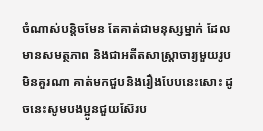ចំណាស់បន្តិចមែន តែគាត់ជាមនុស្សម្នាក់ ដែលមានសមត្ថភាព និងជាអតីតសាស្រ្តាចារ្យមួយរូប មិនគួរណា គាត់មកជួបនិងរឿងបែបនេះសោះ ដូចនេះសូមបងប្អូនជួយស៊ែរប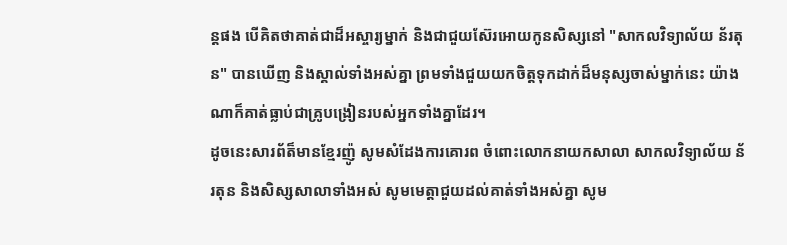ន្តផង បើគិតថាគាត់ជាដ៏អស្ចារ្យម្នាក់ និងជាជួយស៊ែរអោយកូនសិស្សនៅ "សាកលវិទ្យាល័យ ន័រតុន" បានឃើញ និងស្គាល់ទាំងអស់គ្នា ព្រមទាំងជួយយកចិត្តទុកដាក់ដ៏មនុស្សចាស់ម្នាក់នេះ យ៉ាងណាក៏គាត់ធ្លាប់ជាគ្រូបង្រៀនរបស់អ្នកទាំងគ្នាដែរ។
ដូចនេះសារព័ត៏មានខ្មែរញ៉ូ សូមសំដែងការគោរព ចំពោះលោកនាយកសាលា សាកលវិទ្យាល័យ ន័រតុន និងសិស្សសាលាទាំងអស់ សូមមេត្តាជួយដល់គាត់ទាំងអស់គ្នា សូម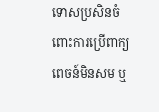ទោសប្រសិនចំពោះការប្រើពាក្យពេចន៍មិនសម ឬ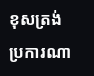ខុសត្រង់ប្រការណា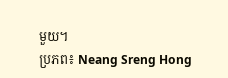មួយ។
ប្រភព៖ Neang Sreng Hong